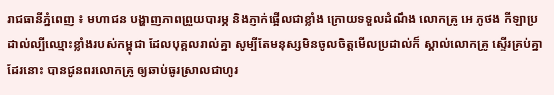រាជធានីភ្នំពេញ ៖ មហាជន បង្ហាញភាពព្រួយបារម្ភ និងភ្ញាក់ផ្អើលជាខ្លាំង ក្រោយទទួលដំណឹង លោកគ្រូ អេ ភូថង កីឡាប្រដាល់ល្បីឈ្មោះខ្លាំងរបស់កម្ពុជា ដែលបុគ្គលរាល់គ្នា សូម្បីតែមនុស្សមិនចូលចិត្តមើលប្រដាល់ក៏ ស្គាល់លោកគ្រូ ស្ទើរគ្រប់គ្នាដែរនោះ បានជូនពរលោកគ្រូ ឲ្យឆាប់ធូរស្រាលជាហូរ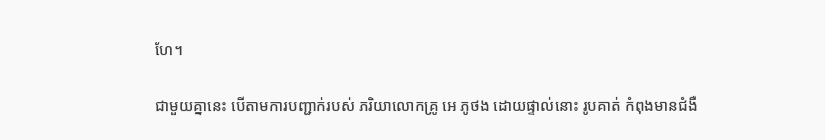ហែ។

ជាមួយគ្នានេះ បើតាមការបញ្ជាក់របស់ ភរិយាលោកគ្រូ អេ ភូថង ដោយផ្ទាល់នោះ រូបគាត់ កំពុងមានជំងឺ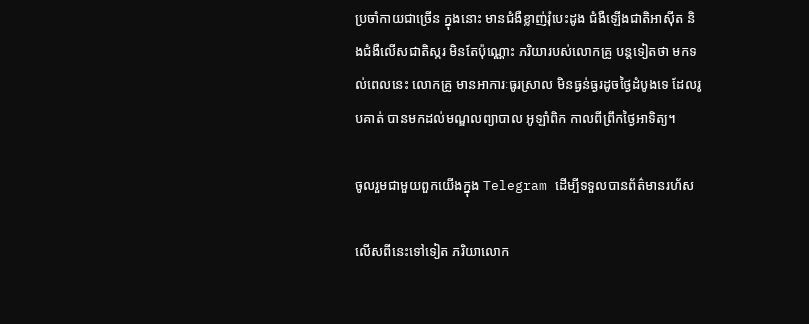ប្រចាំកាយជាច្រើន ក្នុងនោះ មានជំងឺខ្លាញ់រុំបេះដូង ជំងឺឡើងជាតិអាស៊ីត និងជំងឺលើសជាតិស្ករ មិនតែប៉ុណ្ណោះ ភរិយារបស់លោកគ្រូ បន្តទៀតថា មកទល់ពេលនេះ លោកគ្រូ មានអាការៈធូរស្រាល មិនធ្ងន់ធ្ងរដូចថ្ងៃដំបូងទេ ដែលរូបគាត់ បានមកដល់មណ្ឌលព្យាបាល អូឡាំពិក កាលពីព្រឹកថ្ងៃអាទិត្យ។

ចូលរួមជាមួយពួកយើងក្នុង Telegram ដើម្បីទទួលបានព័ត៌មានរហ័ស

លើសពីនេះទៅទៀត ភរិយាលោក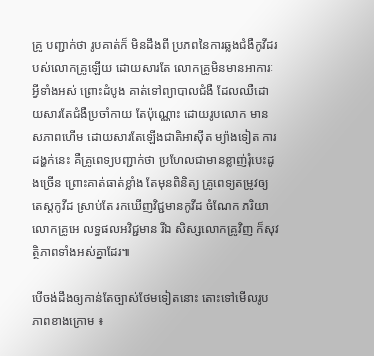គ្រូ បញ្ជាក់ថា រូបគាត់ក៏ មិនដឹងពី ប្រភពនៃការឆ្លងជំងឺកូវីដរបស់លោកគ្រូឡើយ ដោយសារតែ លោកគ្រូមិនមានអាការៈអ្វីទាំងអស់ ព្រោះដំបូង គាត់ទៅព្យាបាលជំងឺ ដែលឈឺដោយសារតែជំងឺប្រចាំកាយ តែប៉ុណ្ណោះ ដោយរូបលោក មានសភាពហើម ដោយសារតែឡើងជាតិអាស៊ីត ម្យ៉ាងទៀត ការដង្ហក់នេះ គឺគ្រូពេទ្យបញ្ជាក់ថា ប្រហែលជាមានខ្លាញ់រុំបេះដូងច្រើន ព្រោះគាត់ធាត់ខ្លាំង តែមុនពិនិត្យ គ្រូពេទ្យតម្រូវឲ្យតេស្តកូវីដ ស្រាប់តែ រកឃើញវិជ្ជមានកូវីដ ចំណែក ភរិយាលោកគ្រូអេ លទ្ធផលអវិជ្ជមាន រីឯ សិស្សលោកគ្រូវិញ ក៏សុវត្ថិភាពទាំងអស់គ្នាដែរ៕

បើចង់ដឹងឲ្យកាន់តែច្បាស់ថែមទៀតនោះ តោះទៅមើលរូបភាពខាងក្រោម ៖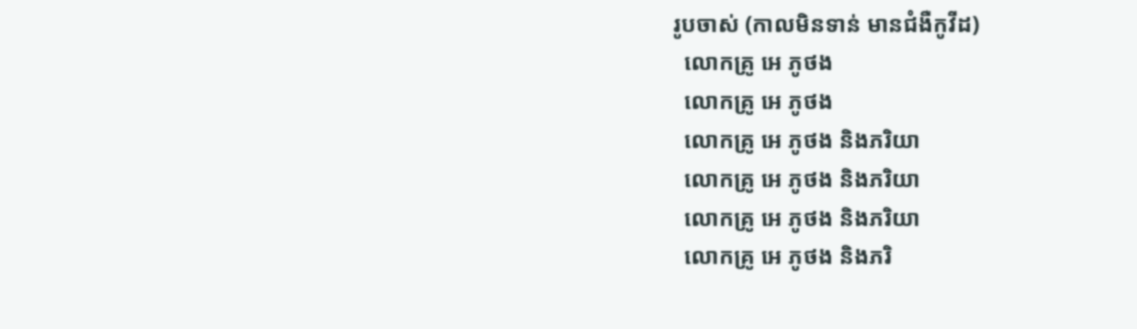រូបចាស់ (កាលមិនទាន់ មានជំងឺកូវីដ)
  លោកគ្រូ អេ ភូថង
  លោកគ្រូ អេ ភូថង
  លោកគ្រូ អេ ភូថង និងភរិយា
  លោកគ្រូ អេ ភូថង និងភរិយា
  លោកគ្រូ អេ ភូថង និងភរិយា
  លោកគ្រូ អេ ភូថង និងភរិ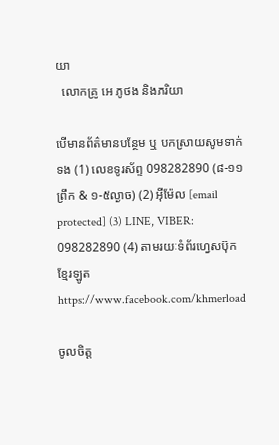យា
  លោកគ្រូ អេ ភូថង និងភរិយា

បើមានព័ត៌មានបន្ថែម ឬ បកស្រាយសូមទាក់ទង (1) លេខទូរស័ព្ទ 098282890 (៨-១១ព្រឹក & ១-៥ល្ងាច) (2) អ៊ីម៉ែល [email protected] (3) LINE, VIBER: 098282890 (4) តាមរយៈទំព័រហ្វេសប៊ុកខ្មែរឡូត https://www.facebook.com/khmerload

ចូលចិត្ត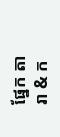ផ្នែក តារា & ក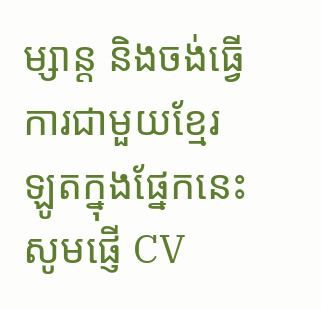ម្សាន្ដ និងចង់ធ្វើការជាមួយខ្មែរឡូតក្នុងផ្នែកនេះ សូមផ្ញើ CV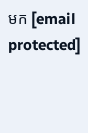មក [email protected]